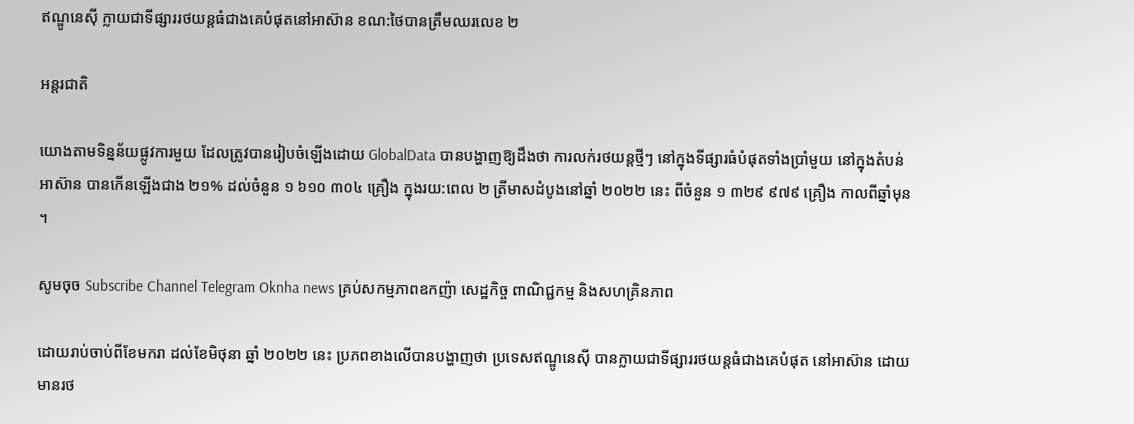ឥណ្ឌូនេស៊ី ក្លាយជាទីផ្សាររថយន្តធំជាងគេបំផុតនៅអាស៊ាន ខណ:ថៃបានត្រឹមឈរលេខ ២

អន្តរជាតិ

យោងតាមទិន្នន័យផ្លូវការមួយ ដែលត្រូវបានរៀបចំឡើងដោយ GlobalData បានបង្ហាញឱ្យដឹងថា ការលក់រថយន្តថ្មីៗ នៅក្នុងទីផ្សារធំបំផុតទាំងប្រាំមួយ នៅក្នុងតំបន់អាស៊ាន បានកើនឡើងជាង ២១% ដល់ចំនួន ១ ៦១០ ៣០៤ គ្រឿង ក្នុងរយ:ពេល ២ ត្រីមាសដំបូងនៅឆ្នាំ ២០២២ នេះ ពីចំនួន ១ ៣២៩ ៩៧៩ គ្រឿង កាលពីឆ្នាំមុន ។

សូមចុច Subscribe Channel Telegram Oknha news គ្រប់សកម្មភាពឧកញ៉ា សេដ្ឋកិច្ច ពាណិជ្ជកម្ម និងសហគ្រិនភាព

ដោយរាប់ចាប់ពីខែមករា ដល់ខែមិថុនា ឆ្នាំ ២០២២ នេះ ប្រភពខាងលើបានបង្ហាញថា ប្រទេសឥណ្ឌូនេស៊ី បានក្លាយជាទីផ្សាររថយន្តធំជាងគេបំផុត នៅអាស៊ាន ដោយមានរថ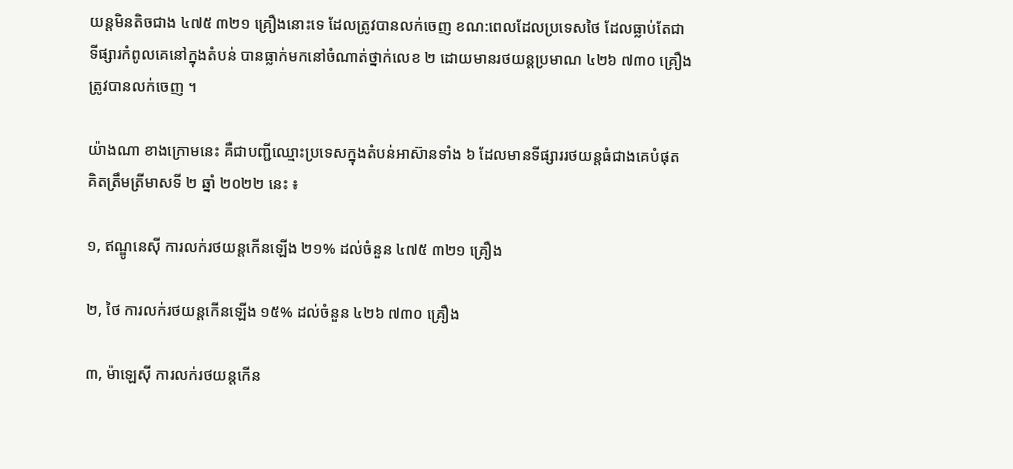យន្តមិនតិចជាង ៤៧៥ ៣២១ គ្រឿងនោះទេ ដែលត្រូវបានលក់ចេញ ខណ:ពេលដែលប្រទេសថៃ ដែលធ្លាប់តែជាទីផ្សារកំពូលគេនៅក្នុងតំបន់ បានធ្លាក់មកនៅចំណាត់ថ្នាក់លេខ ២ ដោយមានរថយន្តប្រមាណ ៤២៦ ៧៣០ គ្រឿង ត្រូវបានលក់ចេញ ។

យ៉ាងណា ខាងក្រោមនេះ គឺជាបញ្ជីឈ្មោះប្រទេសក្នុងតំបន់អាស៊ានទាំង ៦ ដែលមានទីផ្សាររថយន្តធំជាងគេបំផុត គិតត្រឹមត្រីមាសទី ២ ឆ្នាំ ២០២២ នេះ ៖

១, ឥណ្ឌូនេស៊ី ការលក់រថយន្តកើនឡើង ២១% ដល់ចំនួន ៤៧៥ ៣២១ គ្រឿង

២, ថៃ ការលក់រថយន្តកើនឡើង ១៥% ដល់ចំនួន ៤២៦ ៧៣០ គ្រឿង

៣, ម៉ាឡេស៊ី ការលក់រថយន្តកើន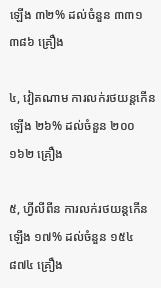ឡើង ៣២% ដល់ចំនួន ៣៣១ ៣៨៦ គ្រឿង

៤, វៀតណាម ការលក់រថយន្តកើនឡើង ២៦% ដល់ចំនួន ២០០ ១៦២ គ្រឿង

៥, ហ្វីលីពីន ការលក់រថយន្តកើនឡើង ១៧% ដល់ចំនួន ១៥៤ ៨៧៤ គ្រឿង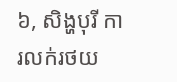៦, សិង្ហបុរី ការលក់រថយ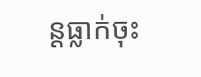ន្តធ្លាក់ចុះ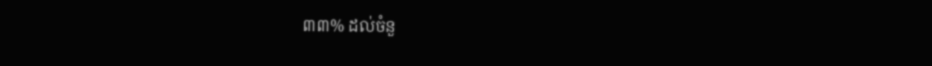៣៣% ដល់ចំនួ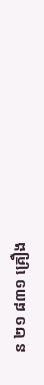ន ២១ ៨៣១ គ្រឿង